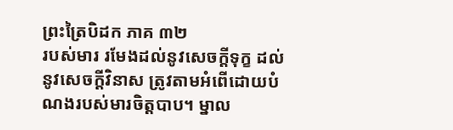ព្រះត្រៃបិដក ភាគ ៣២
របស់មារ រមែងដល់នូវសេចក្តីទុក្ខ ដល់នូវសេចក្តីវិនាស ត្រូវតាមអំពើដោយបំណងរបស់មារចិត្តបាប។ ម្នាល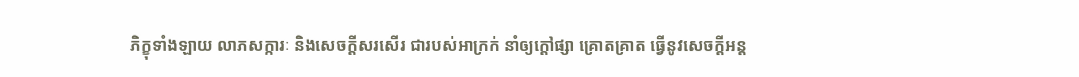ភិក្ខុទាំងឡាយ លាភសក្ការៈ និងសេចក្តីសរសើរ ជារបស់អាក្រក់ នាំឲ្យក្តៅផ្សា គ្រោតគ្រាត ធ្វើនូវសេចក្តីអន្ត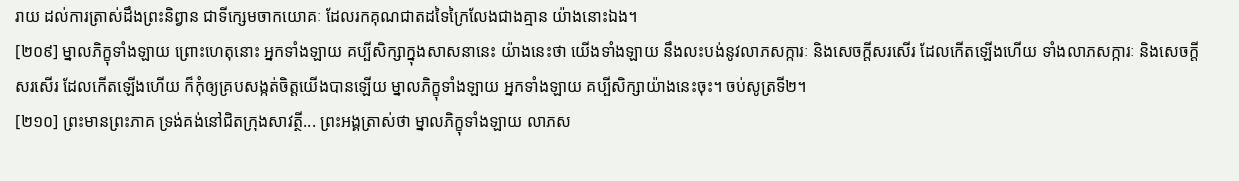រាយ ដល់ការត្រាស់ដឹងព្រះនិព្វាន ជាទីក្សេមចាកយោគៈ ដែលរកគុណជាតដទៃក្រៃលែងជាងគ្មាន យ៉ាងនោះឯង។
[២០៩] ម្នាលភិក្ខុទាំងឡាយ ព្រោះហេតុនោះ អ្នកទាំងឡាយ គប្បីសិក្សាក្នុងសាសនានេះ យ៉ាងនេះថា យើងទាំងឡាយ នឹងលះបង់នូវលាភសក្ការៈ និងសេចក្តីសរសើរ ដែលកើតឡើងហើយ ទាំងលាភសក្ការៈ និងសេចក្តីសរសើរ ដែលកើតឡើងហើយ ក៏កុំឲ្យគ្របសង្កត់ចិត្តយើងបានឡើយ ម្នាលភិក្ខុទាំងឡាយ អ្នកទាំងឡាយ គប្បីសិក្សាយ៉ាងនេះចុះ។ ចប់សូត្រទី២។
[២១០] ព្រះមានព្រះភាគ ទ្រង់គង់នៅជិតក្រុងសាវត្ថី... ព្រះអង្គត្រាស់ថា ម្នាលភិក្ខុទាំងឡាយ លាភស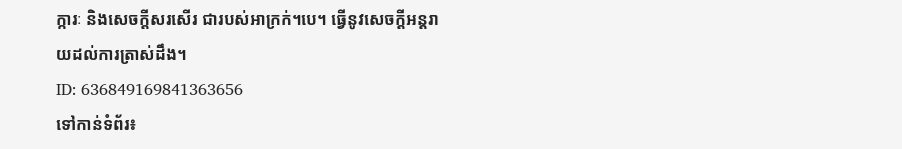ក្ការៈ និងសេចក្តីសរសើរ ជារបស់អាក្រក់។បេ។ ធ្វើនូវសេចក្តីអន្តរាយដល់ការត្រាស់ដឹង។
ID: 636849169841363656
ទៅកាន់ទំព័រ៖